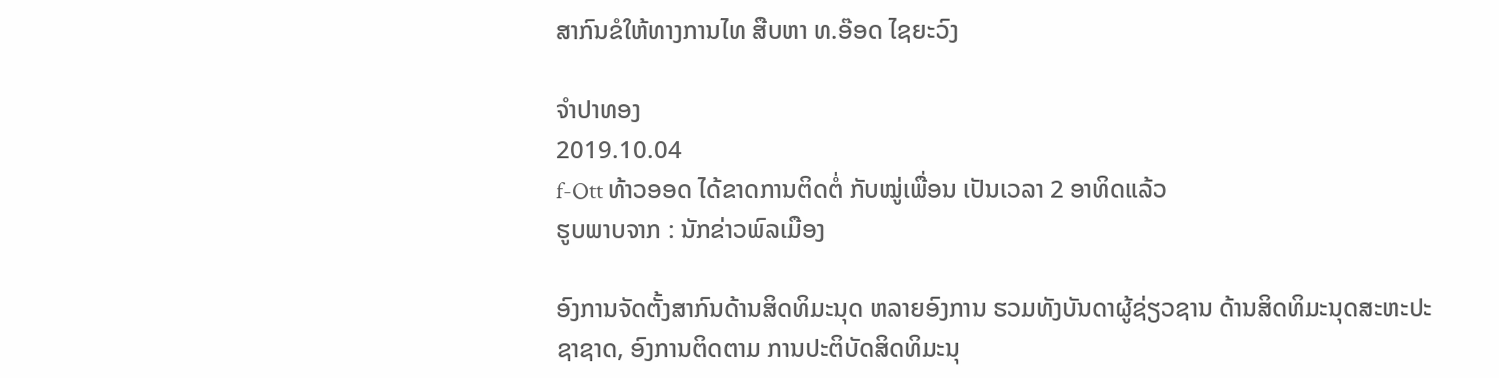ສາກົນຂໍໃຫ້ທາງການໄທ ສືບຫາ ທ.ອ໊ອດ ໄຊຍະວົງ

ຈໍາປາທອງ
2019.10.04
f-Ott ທ້າວອອດ ໄດ້ຂາດການຕິດຕໍ່ ກັບໝູ່ເພື່ອນ ເປັນເວລາ 2 ອາທິດແລ້ວ
ຮູບພາບຈາກ : ນັກຂ່າວພົລເມືອງ

ອົງການຈັດຕັ້ງສາກົນດ້ານສິດທິມະນຸດ ຫລາຍອົງການ ຮວມທັງບັນດາຜູ້ຊ່ຽວຊານ ດ້ານສິດທິມະນຸດສະຫະປະຊາຊາດ, ອົງການຕິດຕາມ ການປະຕິບັດສິດທິມະນຸ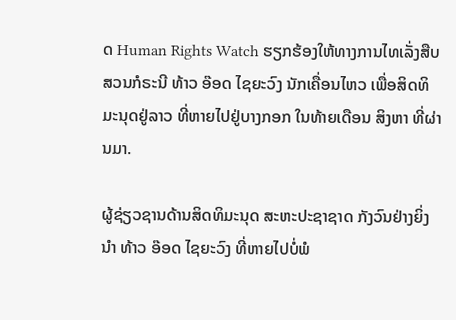ດ Human Rights Watch ຮຽກຮ້ອງໃຫ້ທາງການໄທເລັ່ງສືບສວນກໍຣະນີ ທ້າວ ອ໊ອດ ໄຊຍະວົງ ນັກເຄື່ອນໄຫວ ເພື່ອສິດທິມະນຸດຢູ່ລາວ ທີ່ຫາຍໄປຢູ່ບາງກອກ ໃນທ້າຍເດືອນ ສິງຫາ ທີ່ຜ່ານມາ.

ຜູ້ຊ່ຽວຊານດ້ານສິດທິມະນຸດ ສະຫະປະຊາຊາດ ກັງວົນຢ່າງຍິ່ງນໍາ ທ້າວ ອ໊ອດ ໄຊຍະວົງ ທີ່ຫາຍໄປບໍ່ພໍ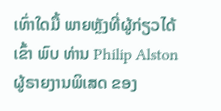ເທົ່າໃດມື້ ພາຍຫຼັງທີ່ຜູ້ກ່ຽວໄດ້ເຂົ້າ ພົບ ທ່ານ Philip Alston ຜູ້ຣາຍງານພິເສດ ຂອງ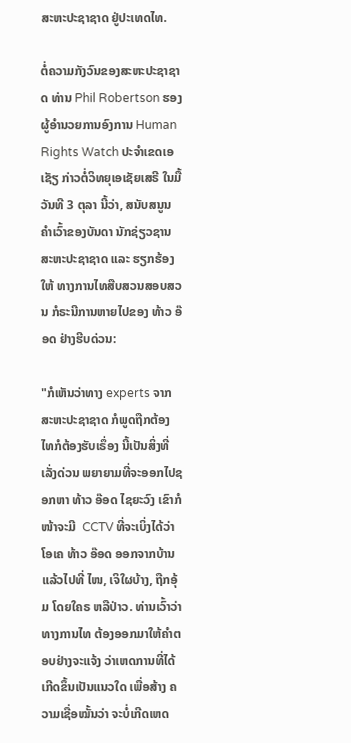ສະຫະປະຊາຊາດ ຢູ່ປະເທດໄທ.

ຕໍ່ຄວາມກັງວົນຂອງສະຫະປະຊາຊາດ ທ່ານ Phil Robertson ຮອງຜູ້ອໍານວຍການອົງການ Human Rights Watch ປະຈໍາເຂດເອເຊັຽ ກ່າວຕໍ່ວິທຍຸເອເຊັຍເສຣີ ໃນມື້ວັນທີ 3 ຕຸລາ ນີ້ວ່າ, ສນັບສນູນຄຳເວົ້າຂອງບັນດາ ນັກຊ່ຽວຊານສະຫະປະຊາຊາດ ແລະ ຮຽກຮ້ອງໃຫ້ ທາງການໄທສືບສວນສອບສວນ ກໍຣະນີການຫາຍໄປຂອງ ທ້າວ ອ໊ອດ ຢ່າງຮີບດ່ວນ:

"ກໍເຫັນວ່າທາງ experts ຈາກສະຫະປະຊາຊາດ ກໍພູດຖືກຕ້ອງ ໄທກໍຕ້ອງຮັບເຣຶ່ອງ ນີ້ເປັນສິ່ງທີ່ເລັ່ງດ່ວນ ພຍາຍາມທີ່ຈະອອກໄປຊອກຫາ ທ້າວ ອ໊ອດ ໄຊຍະວົງ ເຂົາກໍໜ້າຈະມີ  CCTV ທີ່ຈະເບິ່ງໄດ້ວ່າ ໂອເຄ ທ້າວ ອ໊ອດ ອອກຈາກບ້ານ ແລ້ວໄປທີ່ ໄໜ, ເຈິໃຜບ້າງ, ຖືກອຸ້ມ ໂດຍໃຄຣ ຫລືປ່າວ. ທ່ານເວົ້າວ່າ ທາງການໄທ ຕ້ອງອອກມາໃຫ້ຄໍາຕອບຢ່າງຈະແຈ້ງ ວ່າເຫດການທີ່ໄດ້ເກີດຂຶ້ນເປັນແນວໃດ ເພື່ອສ້າງ ຄວາມເຊື່ອໝັ້ນວ່າ ຈະບໍ່ເກີດເຫດ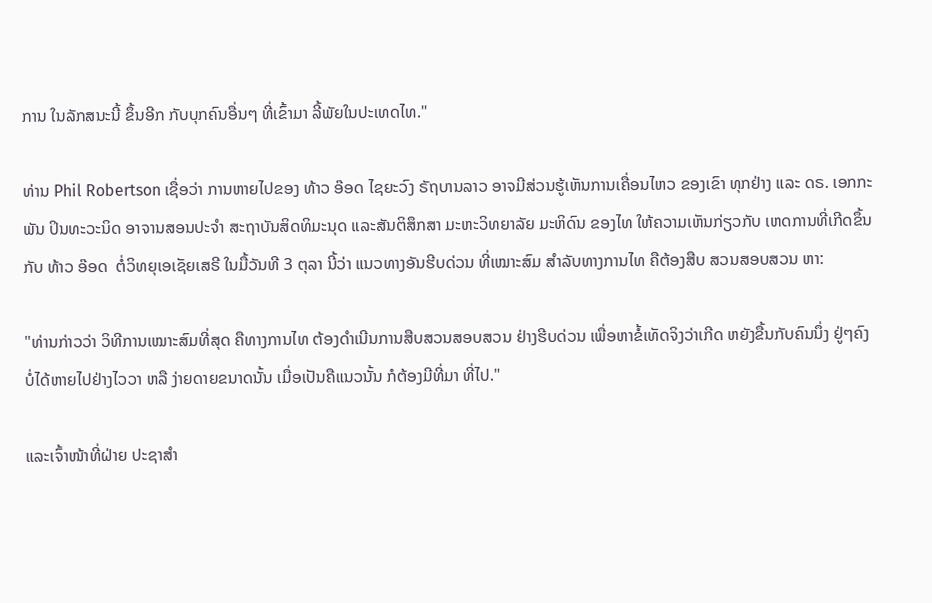ການ ໃນລັກສນະນີ້ ຂຶ້ນອີກ ກັບບຸກຄົນອື່ນໆ ທີ່ເຂົ້າມາ ລີ້ພັຍໃນປະເທດໄທ."

ທ່ານ Phil Robertson ເຊື່ອວ່າ ການຫາຍໄປຂອງ ທ້າວ ອ໊ອດ ໄຊຍະວົງ ຣັຖບານລາວ ອາຈມີສ່ວນຮູ້ເຫັນການເຄື່ອນໄຫວ ຂອງເຂົາ ທຸກຢ່າງ ແລະ ດຣ. ເອກກະພັນ ປິນທະວະນິດ ອາຈານສອນປະຈໍາ ສະຖາບັນສິດທິມະນຸດ ແລະສັນຕິສຶກສາ ມະຫະວິທຍາລັຍ ມະຫິດົນ ຂອງໄທ ໃຫ້ຄວາມເຫັນກ່ຽວກັບ ເຫດການທີ່ເກີດຂຶ້ນກັບ ທ້າວ ອ໊ອດ  ຕໍ່ວິທຍຸເອເຊັຍເສຣີ ໃນມື້ວັນທີ 3 ຕຸລາ ນີ້ວ່າ ແນວທາງອັນຮີບດ່ວນ ທີ່ເໝາະສົມ ສໍາລັບທາງການໄທ ຄືຕ້ອງສືບ ສວນສອບສວນ ຫາ:

"ທ່ານກ່າວວ່າ ວິທີການເໝາະສົມທີ່ສຸດ ຄືທາງການໄທ ຕ້ອງດໍາເນີນການສືບສວນສອບສວນ ຢ່າງຮີບດ່ວນ ເພື່ອຫາຂໍ້ເທັດຈິງວ່າເກີດ ຫຍັງຂື້ນກັບຄົນນຶ່ງ ຢູ່ໆຄົງບໍ່ໄດ້ຫາຍໄປຢ່າງໄວວາ ຫລື ງ່າຍດາຍຂນາດນັ້ນ ເມື່ອເປັນຄືແນວນັ້ນ ກໍຕ້ອງມີທີ່ມາ ທີ່ໄປ."

ແລະເຈົ້າໜ້າທີ່ຝ່າຍ ປະຊາສໍາ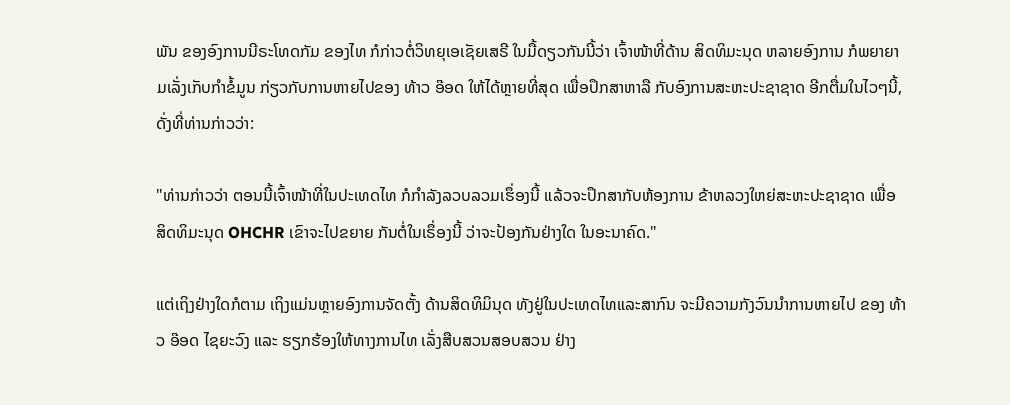ພັນ ຂອງອົງການນີຣະໂທດກັມ ຂອງໄທ ກໍກ່າວຕໍ່ວິທຍຸເອເຊັຍເສຣີ ໃນມື້ດຽວກັນນີ້ວ່າ ເຈົ້າໜ້າທີ່ດ້ານ ສິດທິມະນຸດ ຫລາຍອົງການ ກໍພຍາຍາມເລັ່ງເກັບກໍາຂໍ້ມູນ ກ່ຽວກັບການຫາຍໄປຂອງ ທ້າວ ອ໊ອດ ໃຫ້ໄດ້ຫຼາຍທີ່ສຸດ ເພື່ອປຶກສາຫາລື ກັບອົງການສະຫະປະຊາຊາດ ອີກຕື່ມໃນໄວໆນີ້, ດັ່ງທີ່ທ່ານກ່າວວ່າ:

"ທ່ານກ່າວວ່າ ຕອນນີ້ເຈົ້າໜ້າທີ່ໃນປະເທດໄທ ກໍກໍາລັງລວບລວມເຮຶ່ອງນີ້ ແລ້ວຈະປຶກສາກັບຫ້ອງການ ຂ້າຫລວງໃຫຍ່ສະຫະປະຊາຊາດ ເພື່ອ ສິດທິມະນຸດ OHCHR ເຂົາຈະໄປຂຍາຍ ກັນຕໍ່ໃນເຣຶ່ອງນີ້ ວ່າຈະປ້ອງກັນຢ່າງໃດ ໃນອະນາຄົດ."

ແຕ່ເຖິງຢ່າງໃດກໍຕາມ ເຖິງແມ່ນຫຼາຍອົງການຈັດຕັ້ງ ດ້ານສິດທິມິນຸດ ທັງຢູ່ໃນປະເທດໄທແລະສາກົນ ຈະມີຄວາມກັງວົນນໍາການຫາຍໄປ ຂອງ ທ້າວ ອ໊ອດ ໄຊຍະວົງ ແລະ ຮຽກຮ້ອງໃຫ້ທາງການໄທ ເລັ່ງສືບສວນສອບສວນ ຢ່າງ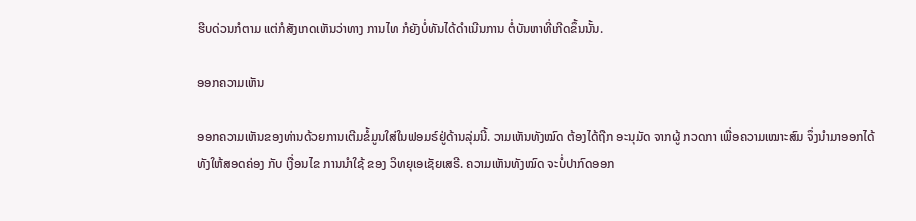ຮີບດ່ວນກໍຕາມ ແຕ່ກໍສັງເກດເຫັນວ່າທາງ ການໄທ ກໍຍັງບໍ່ທັນໄດ້ດໍາເນີນການ ຕໍ່ບັນຫາທີ່ເກີດຂຶ້ນນັ້ນ.

ອອກຄວາມເຫັນ

ອອກຄວາມເຫັນຂອງທ່ານດ້ວຍການເຕີມຂໍ້ມູນໃສ່ໃນຟອມຣ໌ຢູ່ດ້ານລຸ່ມນີ້. ວາມເຫັນທັງໝົດ ຕ້ອງໄດ້ຖືກ ອະນຸມັດ ຈາກຜູ້ ກວດກາ ເພື່ອຄວາມເໝາະສົມ ຈຶ່ງນໍາມາອອກໄດ້ ທັງໃຫ້ສອດຄ່ອງ ກັບ ເງື່ອນໄຂ ການນຳໃຊ້ ຂອງ ວິທຍຸເອເຊັຍເສຣີ. ຄວາມເຫັນທັງໝົດ ຈະບໍ່ປາກົດອອກ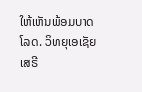ໃຫ້ເຫັນພ້ອມບາດໂລດ. ວິທຍຸເອເຊັຍເສຣີ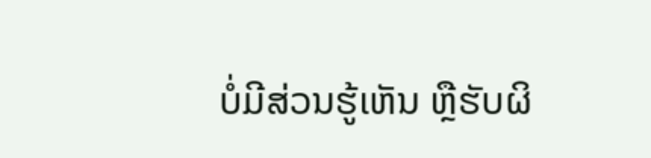ບໍ່ມີສ່ວນຮູ້ເຫັນ ຫຼືຮັບຜິ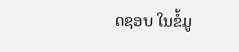ດຊອບ ໃນຂໍ້ມູ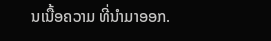ນເນື້ອຄວາມ ທີ່ນໍາມາອອກ.